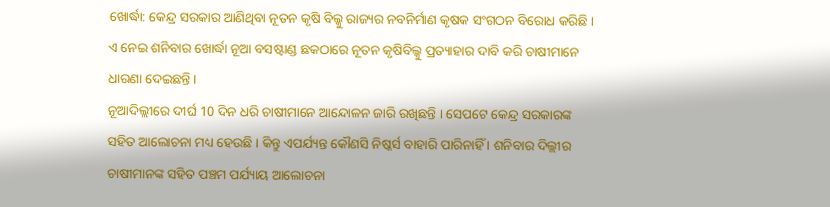ଖୋର୍ଦ୍ଧା: କେନ୍ଦ୍ର ସରକାର ଆଣିଥିବା ନୂତନ କୃଷି ବିଲ୍କୁ ରାଜ୍ୟର ନବନିର୍ମାଣ କୃଷକ ସଂଗଠନ ବିରୋଧ କରିଛି । ଏ ନେଇ ଶନିବାର ଖୋର୍ଦ୍ଧା ନୂଆ ବସଷ୍ଟାଣ୍ଡ ଛକଠାରେ ନୂତନ କୃଷିବିଲ୍କୁ ପ୍ରତ୍ୟାହାର ଦାବି କରି ଚାଷୀମାନେ ଧାରଣା ଦେଇଛନ୍ତି ।
ନୂଆଦିଲ୍ଲୀରେ ଦୀର୍ଘ 10 ଦିନ ଧରି ଚାଷୀମାନେ ଆନ୍ଦୋଳନ ଜାରି ରଖିଛନ୍ତି । ସେପଟେ କେନ୍ଦ୍ର ସରକାରଙ୍କ ସହିତ ଆଲୋଚନା ମଧ୍ୟ ହେଉଛି । କିନ୍ତୁ ଏପର୍ଯ୍ୟନ୍ତ କୌଣସି ନିଷ୍କର୍ସ ବାହାରି ପାରିନାହିଁ । ଶନିବାର ଦିଲ୍ଲୀର ଚାଷୀମାନଙ୍କ ସହିତ ପଞ୍ଚମ ପର୍ଯ୍ୟାୟ ଆଲୋଚନା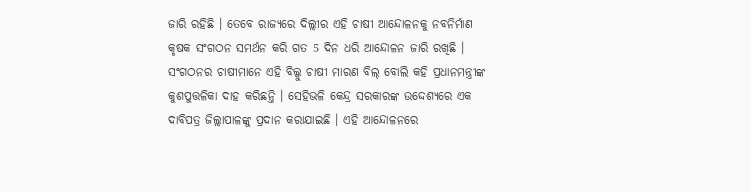ଜାରି ରହିଛି । ତେବେ ରାଜ୍ୟରେ ଦିଲ୍ଲୀର ଏହି ଚାଷୀ ଆନ୍ଦୋଳନକୁ ନବନିର୍ମାଣ କୃଷକ ସଂଗଠନ ସମର୍ଥନ କରି ଗତ 5 ଦିନ ଧରି ଆନ୍ଦୋଳନ ଜାରି ରଖିଛି ।
ସଂଗଠନର ଚାଷୀମାନେ ଏହି ବିଲ୍କୁ ଚାଷୀ ମାରଣ ବିଲ୍ ବୋଲି କହି ପ୍ରଧାନମନ୍ତ୍ରୀଙ୍କ କୁଶପୁତ୍ତଳିକା ଦାହ କରିଛନ୍ତି । ସେହିଭଳି କେନ୍ଦ୍ର ସରକାରଙ୍କ ଉଦ୍ଦେଶ୍ୟରେ ଏକ ଦାବିପତ୍ର ଜିଲ୍ଲାପାଳଙ୍କୁ ପ୍ରଦାନ କରାଯାଇଛି । ଏହି ଆନ୍ଦୋଳନରେ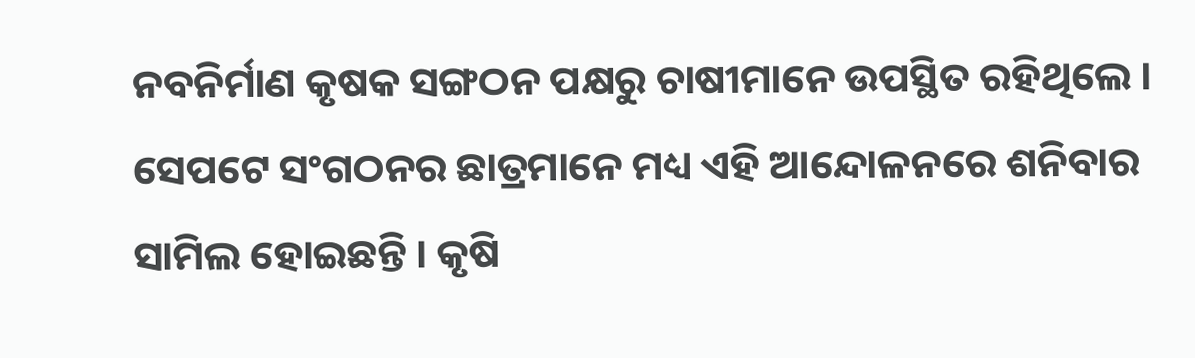ନବନିର୍ମାଣ କୃଷକ ସଙ୍ଗଠନ ପକ୍ଷରୁ ଚାଷୀମାନେ ଉପସ୍ଥିତ ରହିଥିଲେ । ସେପଟେ ସଂଗଠନର ଛାତ୍ରମାନେ ମଧ୍ୟ ଏହି ଆନ୍ଦୋଳନରେ ଶନିବାର ସାମିଲ ହୋଇଛନ୍ତି । କୃଷି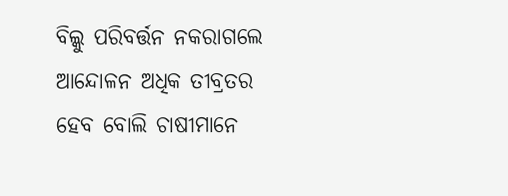ବିଲ୍କୁ ପରିବର୍ତ୍ତନ ନକରାଗଲେ ଆନ୍ଦୋଳନ ଅଧିକ ତୀବ୍ରତର ହେବ ବୋଲି ଚାଷୀମାନେ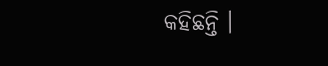କହିଛନ୍ତି ।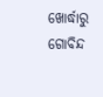ଖୋର୍ଦ୍ଧାରୁ ଗୋବିନ୍ଦ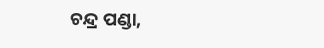ଚନ୍ଦ୍ର ପଣ୍ଡା,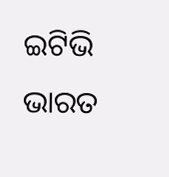ଇଟିଭି ଭାରତ